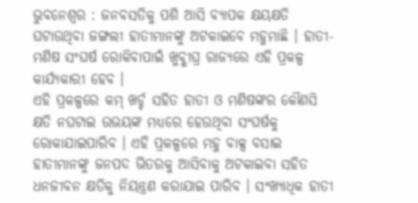ଭୁବନେଶ୍ୱର : ଜନବସତିକୁ ପଶି ଆସି ବ୍ୟାପକ କ୍ଷୟକ୍ଷତି ଘଟାଉଥିବା ଜଙ୍ଗଲୀ ହାତୀମାନଙ୍କୁ ଅଟକାଇବେ ମହୁମାଛି । ହାତୀ-ମଣିଷ ସଂଘର୍ଷ ରୋକିବାପାଇଁ ଖୁବ୍ଶୀଘ୍ର ରାଜ୍ୟରେ ଏହି ପ୍ରକଳ୍ପ କାର୍ଯ୍ୟକାରୀ ହେବ ।
ଏହି ପ୍ରକଳ୍ପରେ କମ୍ ଖର୍ଚ୍ଚ ସହିତ ହାତୀ ଓ ମଣିଷଙ୍କର କୌଣସି କ୍ଷତି ନଘଟାଇ ଉଭୟଙ୍କ ମଧ୍ୟରେ ହେଉଥିବା ସଂଘର୍ଷକୁ ରୋକାଯାଇପାରିବ । ଏହି ପ୍ରକଳ୍ପରେ ମହୁ ବାକ୍ସ ବସାଇ ହାତୀମାନଙ୍କୁ ଜନପଦ ଭିତରକୁ ଆସିବାକୁ ଅଟକାଇବା ସହିତ ଧନଜୀବନ କ୍ଷତିକୁ ନିୟନ୍ତ୍ରଣ କରାଯାଇ ପାରିବ । ସଂଖ୍ୟାଧିକ ହାତୀ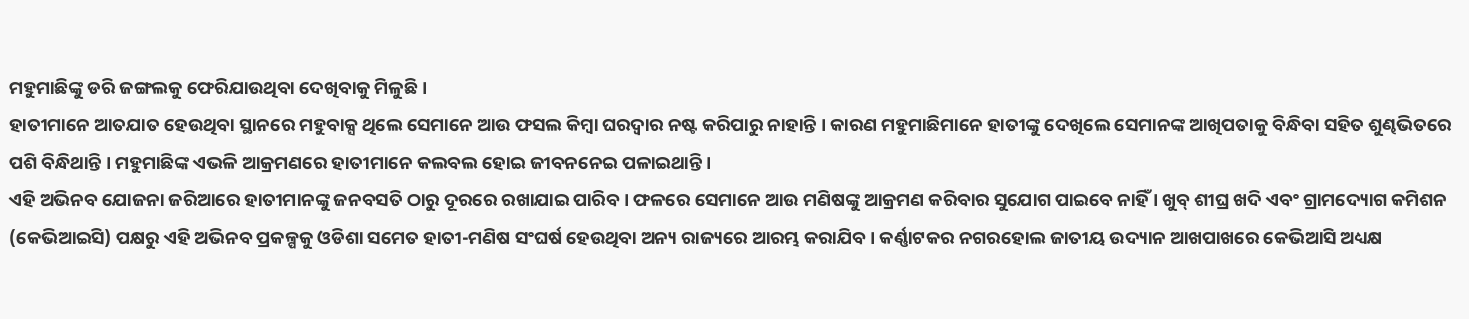ମହୁମାଛିଙ୍କୁ ଡରି ଜଙ୍ଗଲକୁ ଫେରିଯାଉଥିବା ଦେଖିବାକୁ ମିଳୁଛି ।
ହାତୀମାନେ ଆତଯାତ ହେଉଥିବା ସ୍ଥାନରେ ମହୁବାକ୍ସ ଥିଲେ ସେମାନେ ଆଉ ଫସଲ କିମ୍ବା ଘରଦ୍ୱାର ନଷ୍ଟ କରିପାରୁ ନାହାନ୍ତି । କାରଣ ମହୁମାଛିମାନେ ହାତୀଙ୍କୁ ଦେଖିଲେ ସେମାନଙ୍କ ଆଖିପତାକୁ ବିନ୍ଧିବା ସହିତ ଶୁଣ୍ଢଭିତରେ ପଶି ବିନ୍ଧିଥାନ୍ତି । ମହୁମାଛିଙ୍କ ଏଭଳି ଆକ୍ରମଣରେ ହାତୀମାନେ କଲବଲ ହୋଇ ଜୀବନନେଇ ପଳାଇଥାନ୍ତି ।
ଏହି ଅଭିନବ ଯୋଜନା ଜରିଆରେ ହାତୀମାନଙ୍କୁ ଜନବସତି ଠାରୁ ଦୂରରେ ରଖାଯାଇ ପାରିବ । ଫଳରେ ସେମାନେ ଆଉ ମଣିଷଙ୍କୁ ଆକ୍ରମଣ କରିବାର ସୁଯୋଗ ପାଇବେ ନାହିଁ । ଖୁବ୍ ଶୀଘ୍ର ଖଦି ଏବଂ ଗ୍ରାମଦ୍ୟୋଗ କମିଶନ (କେଭିଆଇସି) ପକ୍ଷରୁ ଏହି ଅଭିନବ ପ୍ରକଳ୍ପକୁ ଓଡିଶା ସମେତ ହାତୀ-ମଣିଷ ସଂଘର୍ଷ ହେଉଥିବା ଅନ୍ୟ ରାଜ୍ୟରେ ଆରମ୍ଭ କରାଯିବ । କର୍ଣ୍ଣାଟକର ନଗରହୋଲ ଜାତୀୟ ଉଦ୍ୟାନ ଆଖପାଖରେ କେଭିଆସି ଅଧ୍ୟକ୍ଷ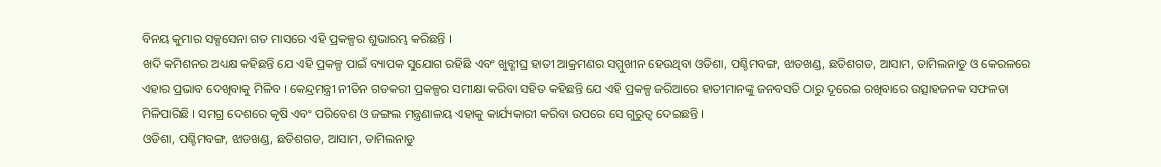ବିନୟ କୁମାର ସକ୍ସସେନା ଗତ ମାସରେ ଏହି ପ୍ରକଳ୍ପର ଶୁଭାରମ୍ଭ କରିଛନ୍ତି ।
ଖଦି କମିଶନର ଅଧ୍ୟକ୍ଷ କହିଛନ୍ତି ଯେ ଏହି ପ୍ରକଳ୍ପ ପାଇଁ ବ୍ୟାପକ ସୁଯୋଗ ରହିଛି ଏବଂ ଖୁବ୍ଶୀଘ୍ର ହାତୀ ଆକ୍ରମଣର ସମ୍ମୁଖୀନ ହେଉଥିବା ଓଡିଶା, ପଶ୍ଚିମବଙ୍ଗ, ଝାଡଖଣ୍ଡ, ଛତିଶଗଡ, ଆସାମ, ତାମିଲନାଡୁ ଓ କେରଳରେ ଏହାର ପ୍ରଭାବ ଦେଖିବାକୁ ମିଳିବ । କେନ୍ଦ୍ରମନ୍ତ୍ରୀ ନୀତିନ ଗଡକରୀ ପ୍ରକଳ୍ପର ସମୀକ୍ଷା କରିବା ସହିତ କହିଛନ୍ତି ଯେ ଏହି ପ୍ରକଳ୍ପ ଜରିଆରେ ହାତୀମାନଙ୍କୁ ଜନବସତି ଠାରୁ ଦୂରେଇ ରଖିବାରେ ଉତ୍ସାହଜନକ ସଫଳତା ମିଳିପାରିଛି । ସମଗ୍ର ଦେଶରେ କୃଷି ଏବଂ ପରିବେଶ ଓ ଜଙ୍ଗଲ ମନ୍ତ୍ରଣାଳୟ ଏହାକୁ କାର୍ଯ୍ୟକାରୀ କରିବା ଉପରେ ସେ ଗୁରୁତ୍ୱ ଦେଇଛନ୍ତି ।
ଓଡିଶା, ପଶ୍ଚିମବଙ୍ଗ, ଝାଡଖଣ୍ଡ, ଛତିଶଗଡ, ଆସାମ, ତାମିଲନାଡୁ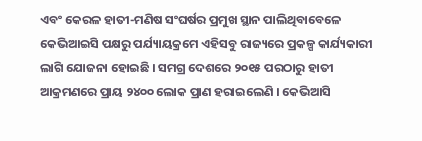ଏବଂ କେରଳ ହାତୀ-ମଣିଷ ସଂଘର୍ଷର ପ୍ରମୁଖ ସ୍ଥାନ ପାଲିଥିବାବେଳେ କେଭିଆଇସି ପକ୍ଷରୁ ପର୍ଯ୍ୟାୟକ୍ରମେ ଏହିସବୁ ରାଜ୍ୟରେ ପ୍ରକଳ୍ପ କାର୍ଯ୍ୟକାରୀ ଲାଗି ଯୋଜନା ହୋଇଛି । ସମଗ୍ର ଦେଶରେ ୨୦୧୫ ପରଠାରୁ ହାତୀ ଆକ୍ରମଣରେ ପ୍ରାୟ ୨୪୦୦ ଲୋକ ପ୍ରାଣ ହରାଇଲେଣି । କେଭିଆସି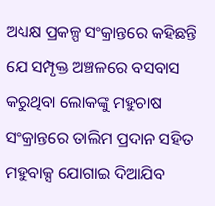ଅଧ୍ୟକ୍ଷ ପ୍ରକଳ୍ପ ସଂକ୍ରାନ୍ତରେ କହିଛନ୍ତି ଯେ ସମ୍ପୃକ୍ତ ଅଞ୍ଚଳରେ ବସବାସ କରୁଥିବା ଲୋକଙ୍କୁ ମହୁଚାଷ ସଂକ୍ରାନ୍ତରେ ତାଲିମ ପ୍ରଦାନ ସହିତ ମହୁବାକ୍ସ ଯୋଗାଇ ଦିଆଯିବ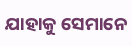ଯାହାକୁ ସେମାନେ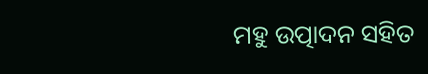ମହୁ ଉତ୍ପାଦନ ସହିତ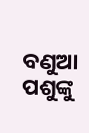ବଣୁଆ ପଶୁଙ୍କୁ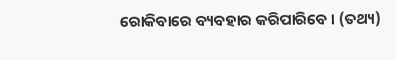ରୋକିବାରେ ବ୍ୟବହାର କରିପାରିବେ । (ତଥ୍ୟ)